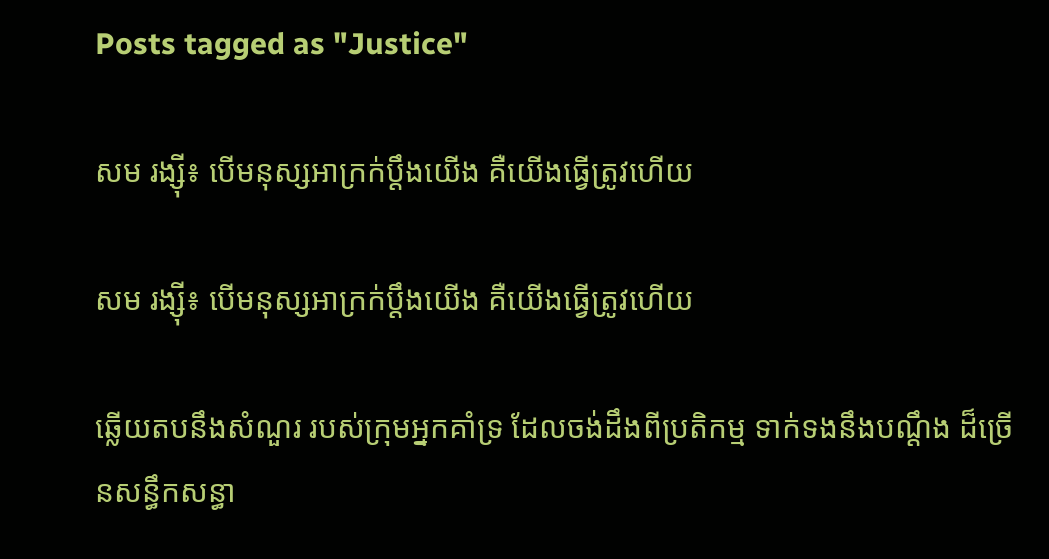Posts tagged as "Justice"

សម រង្ស៊ី៖ បើមនុស្សអាក្រក់ប្ដឹងយើង គឺយើងធ្វើត្រូវហើយ

សម រង្ស៊ី៖ បើមនុស្សអាក្រក់ប្ដឹងយើង គឺយើងធ្វើត្រូវហើយ

ឆ្លើយតបនឹងសំណួរ របស់ក្រុមអ្នកគាំទ្រ ដែលចង់ដឹងពីប្រតិកម្ម ទាក់ទងនឹងបណ្ដឹង ដ៏ច្រើនសន្ធឹកសន្ធា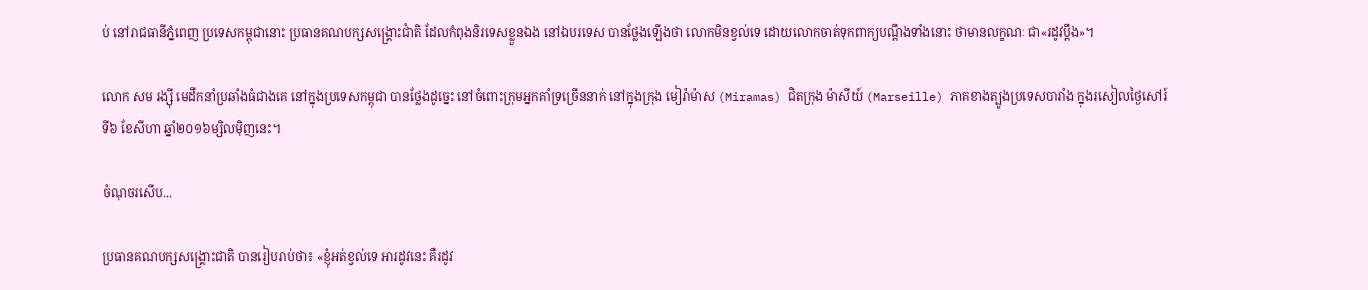ប់ នៅរាជធានីភ្នំពេញ ប្រទេសកម្ពុជានោះ ប្រធានគណបក្សសង្គ្រោះជាំតិ ដែលកំពុងនិរទេសខ្លួនឯង នៅឯបរទេស បានថ្លែងឡើងថា លោកមិនខ្វល់ទេ ដោយលោកចាត់ទុកពាក្យបណ្ដឹងទាំងនោះ ថាមានលក្ខណៈ ជា«រដូវប្ដឹង»។

លោក សម រង្ស៊ី មេដឹកនាំប្រឆាំងធំជាងគេ នៅក្នុងប្រទេសកម្ពុជា បានថ្លែងដូច្នេះ នៅចំពោះក្រុមអ្នកគាំទ្រច្រើននាក់ នៅក្នុងក្រុង មៀរ៉ាម៉ាស (Miramas) ជិតក្រុង ម៉ាសីយ៍ (Marseille) ភាគខាងត្បូងប្រទេសបារាំង ក្នុងរសៀលថ្ងៃសៅរ៍ ទី៦ ខែសីហា ឆ្នាំ២០១៦ម្សិលម៉ិញនេះ។

ចំណុចរសើប...

ប្រធានគណបក្សសង្គ្រោះជាតិ បានរៀបរាប់ថា៖ «ខ្ញុំអត់ខ្វល់ទេ អារដូវនេះ គឺរដូវ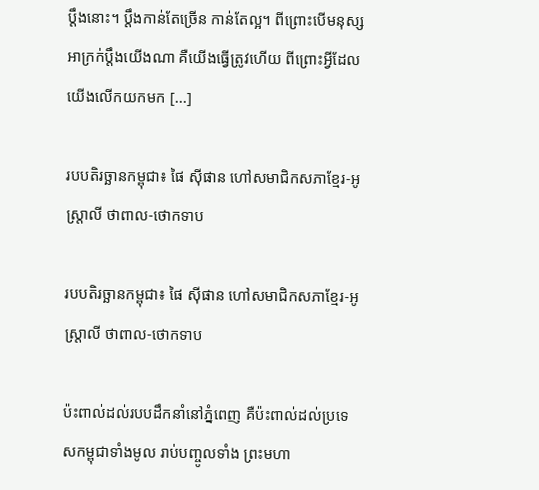ប្ដឹងនោះ។ ប្ដឹងកាន់តែច្រើន កាន់តែល្អ។ ពីព្រោះបើមនុស្សអាក្រក់ប្ដឹងយើងណា គឺយើងធ្វើត្រូវហើយ ពីព្រោះអ្វីដែលយើងលើកយកមក [...]

របបតិរច្ឆានកម្ពុជា៖ ផៃ ស៊ីផាន ហៅសមាជិកសភាខ្មែរ-អូស្ត្រាលី ថាពាល-ថោកទាប

របបតិរច្ឆានកម្ពុជា៖ ផៃ ស៊ីផាន ហៅសមាជិកសភាខ្មែរ-អូស្ត្រាលី ថាពាល-ថោកទាប

ប៉ះពាល់ដល់របបដឹកនាំនៅភ្នំពេញ គឺប៉ះពាល់ដល់ប្រទេសកម្ពុជាទាំងមូល រាប់បញ្ចូលទាំង ព្រះមហា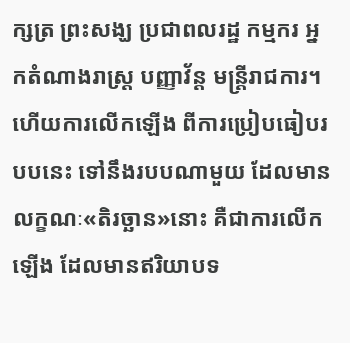ក្សត្រ ព្រះសង្ឃ ប្រជាពលរដ្ឋ កម្មករ អ្នកតំណាងរាស្ត្រ បញ្ញាវ័ន្ត មន្ត្រីរាជការ។ ហើយការលើកឡើង ពីការប្រៀបធៀបរបបនេះ ទៅនឹងរបបណាមួយ ដែលមានលក្ខណៈ«តិរច្ឆាន»នោះ គឺជាការលើកឡើង ដែលមានឥរិយាបទ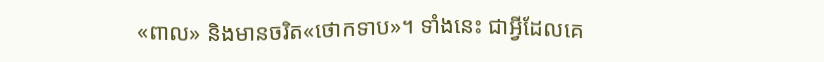«ពាល» និងមានចរិត«ថោកទាប»។ ទាំងនេះ ជាអ្វីដែលគេ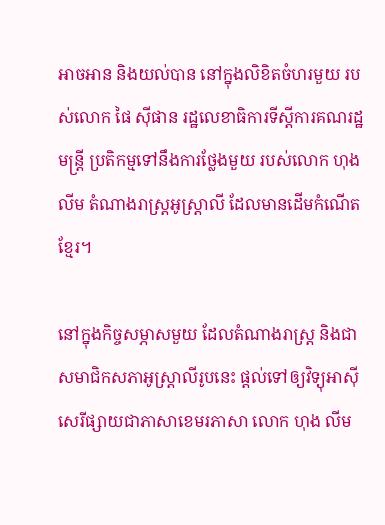អាចអាន និងយល់បាន នៅក្នុងលិខិតចំហរមួយ របស់លោក ផៃ ស៊ីផាន រដ្ឋលេខាធិការទីស្ដីការគណរដ្ឋមន្ត្រី ប្រតិកម្មទៅនឹងការថ្លែងមួយ របស់លោក ហុង លីម តំណាងរាស្ត្រអូស្ត្រាលី ដែលមានដើមកំណើតខ្មែរ។

នៅក្នុងកិច្ចសម្ភាសមួយ ដែលតំណាងរាស្ត្រ និងជាសមាជិកសភាអូស្ត្រាលីរូបនេះ ផ្ដល់ទៅឲ្យវិទ្យុអាស៊ីសេរីផ្សាយជាភាសាខេមរភាសា លោក ហុង លីម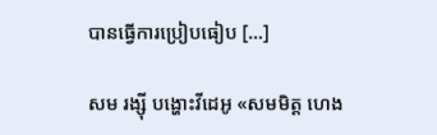បានធ្វើការប្រៀបធៀប [...]

សម រង្ស៊ី បង្ហោះវីដេអូ «សមមិត្ត ហេង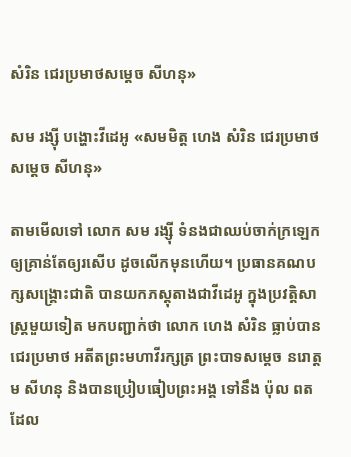សំរិន ជេរប្រមាថសម្តេច សីហនុ»

សម រង្ស៊ី បង្ហោះវីដេអូ «សមមិត្ត ហេង សំរិន ជេរប្រមាថសម្តេច សីហនុ»

តាមមើលទៅ លោក សម រង្ស៊ី ទំនងជាឈប់ចាក់ក្រឡេក ឲ្យគ្រាន់តែឲ្យរសើប ដូចលើកមុនហើយ។ ប្រធានគណបក្សសង្គ្រោះជាតិ បានយកភស្ដុតាងជាវីដេអូ ក្នុងប្រវត្តិសាស្ត្រមួយទៀត មកបញ្ជាក់ថា លោក ហេង សំរិន ធ្លាប់បានជេរប្រមាថ អតីតព្រះមហាវីរក្សត្រ ព្រះបាទសម្ដេច នរោត្ដម សីហនុ និងបានប្រៀបធៀបព្រះអង្គ ទៅនឹង ប៉ុល ពត ដែល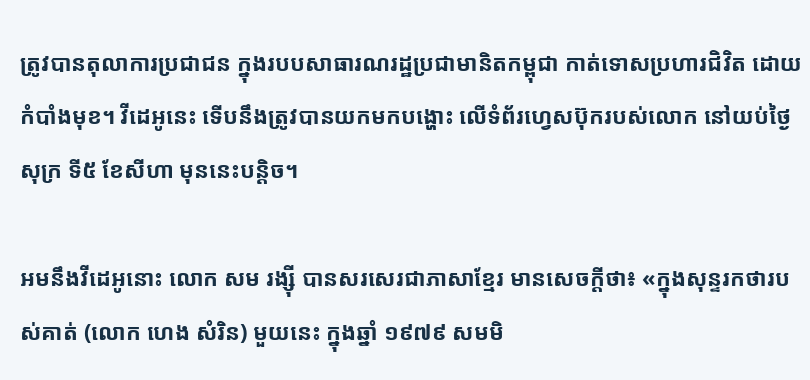ត្រូវបានតុលាការប្រជាជន ក្នុងរបបសាធារណរដ្ឋប្រជាមានិតកម្ពុជា កាត់ទោសប្រហារជិវិត ដោយកំបាំងមុខ។ វីដេអូនេះ ទើបនឹងត្រូវបានយកមកបង្ហោះ លើទំព័រហ្វេសប៊ុករបស់លោក នៅយប់ថ្ងៃសុក្រ ទី៥ ខែសីហា មុននេះបន្តិច។

អមនឹងវីដេអូនោះ លោក សម រង្ស៊ី បានសរសេរជាភាសាខ្មែរ មានសេចក្ដីថា៖ «ក្នុងសុន្ទរកថារបស់គាត់ (លោក ហេង សំរិន) មួយនេះ ក្នុងឆ្នាំ ១៩៧៩ សមមិ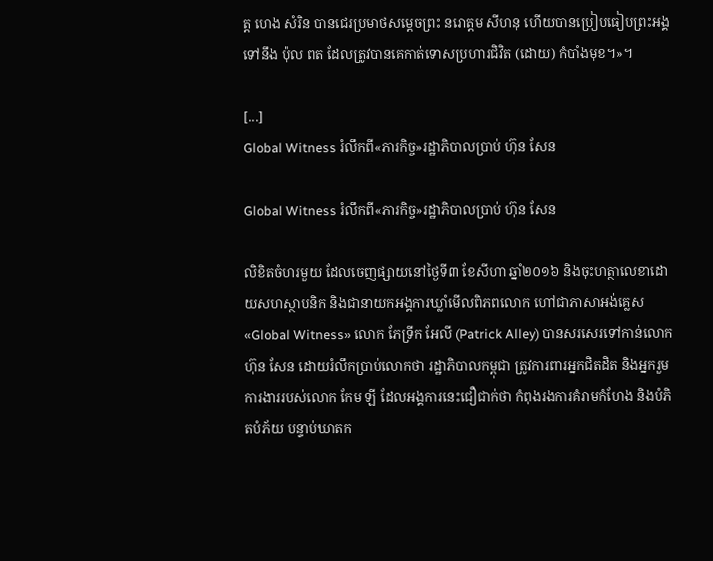ត្ត ហេង សំរិន បានជេរប្រមាថសម្តេចព្រះ នរោត្តម សីហនុ ហើយបានប្រៀបធៀបព្រះអង្គ ទៅនឹង ប៉ុល ពត ដែលត្រូវបានគេកាត់ទោសប្រហារជិវិត (ដោយ) កំបាំងមុខ។»។

[...]
Global Witness រំលឹកពី«ភារកិច្ច»រដ្ឋាភិបាលប្រាប់ ហ៊ុន សែន

Global Witness រំលឹកពី«ភារកិច្ច»រដ្ឋាភិបាលប្រាប់ ហ៊ុន សែន

លិខិតចំហរមួយ ដែលចេញផ្សាយនៅថ្ងៃទី៣ ខែសីហា ឆ្នាំ២០១៦ និងចុះហត្ថាលេខាដោយសហស្ថាបនិក និងជានាយកអង្គការឃ្លាំមើលពិភពលោក ហៅជាភាសាអង់គ្លេស «Global Witness» លោក ភែទ្រីក អែលី (Patrick Alley) បានសរសេរទៅកាន់លោក ហ៊ុន សែន ដោយរំលឹកប្រាប់លោកថា រដ្ឋាភិបាលកម្ពុជា ត្រូវការពារអ្នកជិតដិត និងអ្នករួមការងាររបស់លោក កែម ឡី ដែលអង្គការនេះជឿជាក់ថា កំពុងរងការគំរាមកំហែង និងបំភិតបំភ័យ បន្ទាប់ឃាតក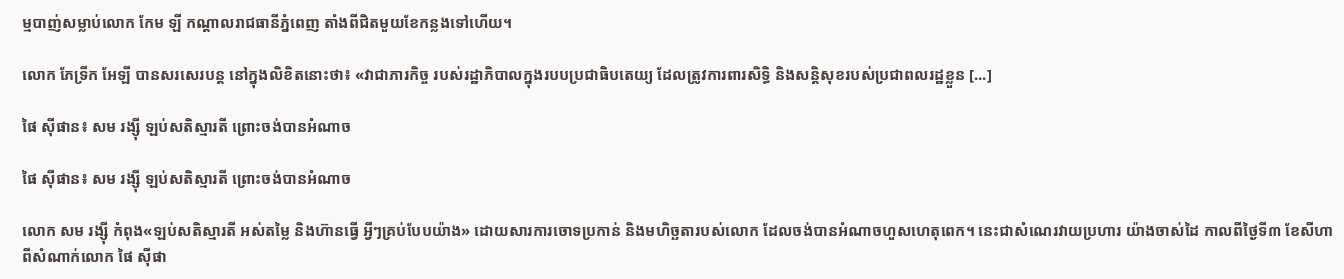ម្មបាញ់សម្លាប់លោក កែម ឡី កណ្ដាលរាជធានីភ្នំពេញ តាំងពីជិតមួយខែកន្លងទៅហើយ។

លោក ភែទ្រីក អែឡី បានសរសេរបន្ត នៅក្នុងលិខិតនោះថា៖ «វាជាភារកិច្ច របស់រដ្ឋាភិបាលក្នុងរបបប្រជាធិបតេយ្យ ដែលត្រូវការពារសិទ្ធិ និងសន្តិសុខរបស់ប្រជាពលរដ្ឋខ្លួន [...]

ផៃ ស៊ីផាន៖ សម រង្ស៊ី ឡប់សតិស្មារតី ព្រោះចង់បានអំណាច

ផៃ ស៊ីផាន៖ សម រង្ស៊ី ឡប់សតិស្មារតី ព្រោះចង់បានអំណាច

លោក សម រង្ស៊ី កំពុង«ឡប់សតិស្មារតី អស់តម្លៃ និងហ៊ានធ្វើ អ្វីៗគ្រប់បែបយ៉ាង» ដោយសារការចោទប្រកាន់ និងមហិច្ឆតារបស់លោក ដែលចង់បានអំណាចហួសហេតុពេក។ នេះជាសំណេរវាយប្រហារ យ៉ាងចាស់ដៃ កាលពីថ្ងៃទី៣ ខែសីហា ពីសំណាក់លោក ផៃ ស៊ីផា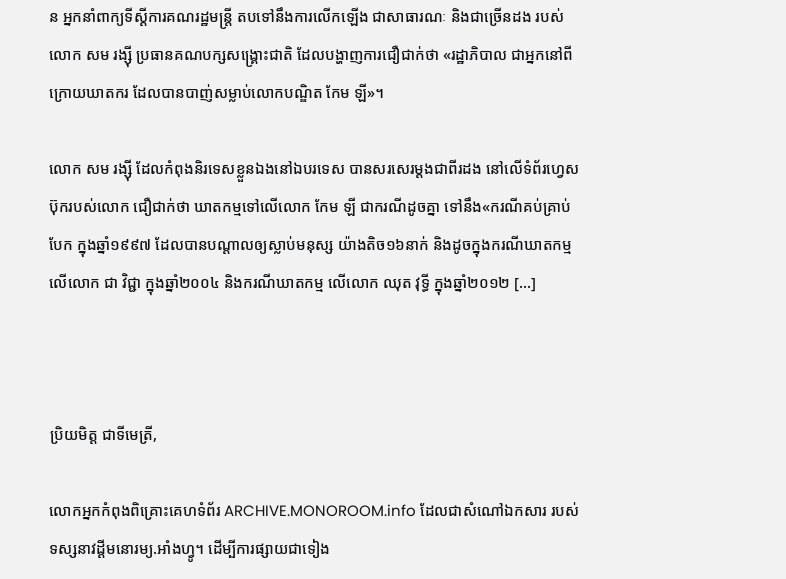ន អ្នកនាំពាក្យទីស្ដីការគណរដ្ឋមន្ត្រី តបទៅនឹងការលើកឡើង ជាសាធារណៈ និងជាច្រើនដង របស់លោក សម រង្ស៊ី ប្រធានគណបក្សសង្គ្រោះជាតិ ដែលបង្ហាញការជឿជាក់ថា «រដ្ឋាភិបាល ជាអ្នកនៅពីក្រោយឃាតករ ដែលបានបាញ់សម្លាប់លោកបណ្ឌិត កែម ឡី»។

លោក សម រង្ស៊ី ដែលកំពុងនិរទេសខ្លួនឯងនៅឯបរទេស បានសរសេរម្ដងជាពីរដង នៅលើទំព័រហ្វេសប៊ុករបស់លោក ជឿជាក់ថា ឃាតកម្មទៅលើលោក កែម ឡី ជាករណីដូចគ្នា ទៅនឹង«ករណីគប់គ្រាប់បែក ក្នុងឆ្នាំ១៩៩៧ ដែលបានបណ្តាលឲ្យស្លាប់មនុស្ស យ៉ាងតិច១៦នាក់ និងដូចក្នុងករណីឃាតកម្មលើលោក ជា វិជ្ជា ក្នុងឆ្នាំ២០០៤ និងករណីឃាតកម្ម លើលោក ឈុត វុទ្ធី ក្នុងឆ្នាំ២០១២ [...]



ប្រិយមិត្ត ជាទីមេត្រី,

លោកអ្នកកំពុងពិគ្រោះគេហទំព័រ ARCHIVE.MONOROOM.info ដែលជាសំណៅឯកសារ របស់ទស្សនាវដ្ដីមនោរម្យ.អាំងហ្វូ។ ដើម្បីការផ្សាយជាទៀង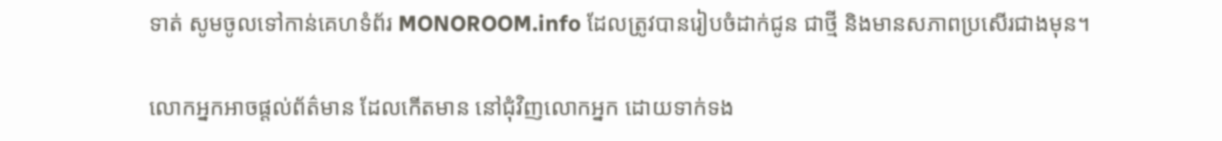ទាត់ សូមចូលទៅកាន់គេហទំព័រ MONOROOM.info ដែលត្រូវបានរៀបចំដាក់ជូន ជាថ្មី និងមានសភាពប្រសើរជាងមុន។

លោកអ្នកអាចផ្ដល់ព័ត៌មាន ដែលកើតមាន នៅជុំវិញលោកអ្នក ដោយទាក់ទង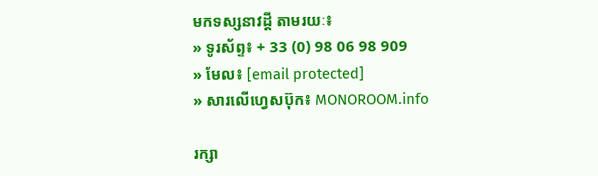មកទស្សនាវដ្ដី តាមរយៈ៖
» ទូរស័ព្ទ៖ + 33 (0) 98 06 98 909
» មែល៖ [email protected]
» សារលើហ្វេសប៊ុក៖ MONOROOM.info

រក្សា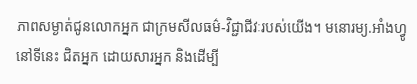ភាពសម្ងាត់ជូនលោកអ្នក ជាក្រមសីលធម៌-វិជ្ជាជីវៈរបស់យើង។ មនោរម្យ.អាំងហ្វូ នៅទីនេះ ជិតអ្នក ដោយសារអ្នក និងដើម្បី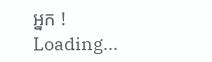អ្នក !
Loading...